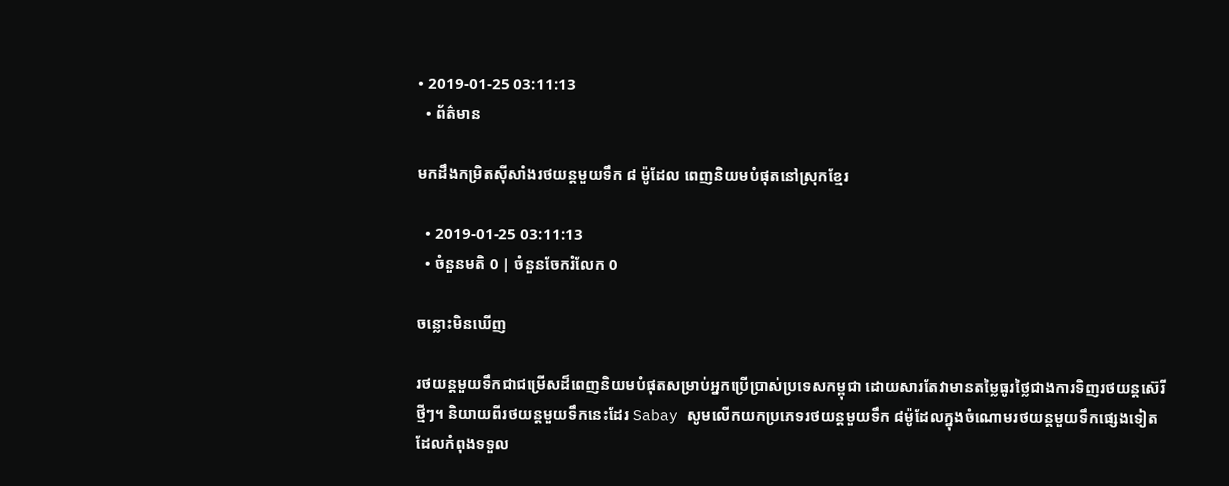• 2019-01-25 03:11:13
  • ព័ត៌មាន

មកដឹងកម្រិតស៊ីសាំងរថយន្តមួយទឹក ៨ ម៉ូដែល ពេញនិយមបំផុតនៅស្រុកខ្មែរ

  • 2019-01-25 03:11:13
  • ចំនួនមតិ 0 | ចំនួនចែករំលែក 0

ចន្លោះមិនឃើញ

រថយន្តមួយទឹកជាជម្រើសដ៏ពេញនិយមបំផុតសម្រាប់អ្នកប្រើប្រាស់ប្រទេសកម្ពុជា ដោយសារតែវាមានតម្លៃធូរថ្លៃជាងការទិញរថយន្តស៊េរីថ្មីៗ។ និយាយពីរថយន្តមួយទឹកនេះដែរ Sabay សូមលើកយកប្រភេទរថយន្តមួយទឹក ៨ម៉ូដែលក្នុងចំណោមរថយន្តមួយទឹកផ្សេងទៀតដែលកំពុងទទួល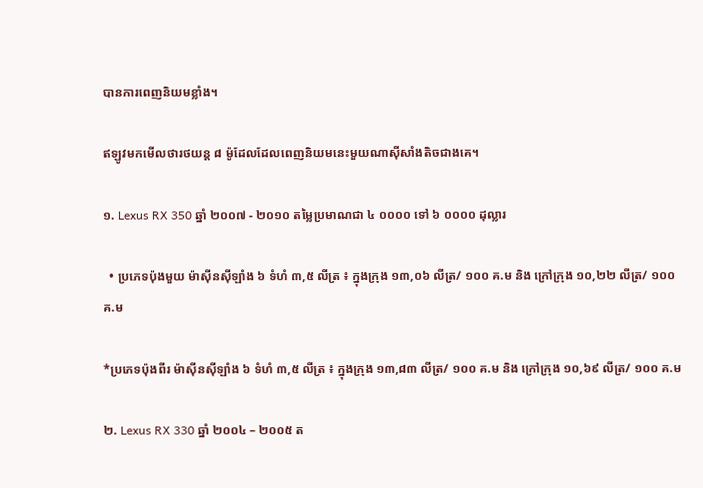បានការពេញនិយមខ្លាំង។

ឥឡូវមកមើលថារថយន្ត ៨ ម៉ូដែលដែលពេញនិយមនេះមួយណាស៊ីសាំងតិចជាងគេ។

១. Lexus RX 350 ឆ្នាំ ២០០៧ - ២០១០ តម្លៃប្រមាណជា ៤ ០០០០ ទៅ ៦ ០០០០ ដុល្លារ

  • ប្រភេទប៉ុងមួយ ម៉ាស៊ីនស៊ីឡាំង ៦ ទំហំ ៣,៥ លីត្រ ៖ ក្នុងក្រុង ១៣,០៦ លីត្រ/ ១០០ គ.ម និង ក្រៅក្រុង ១០,២២ លីត្រ/ ១០០ គ.ម

*ប្រភេទប៉ុងពីរ ម៉ាស៊ីនស៊ីឡាំង ៦ ទំហំ ៣,៥ លីត្រ ៖ ក្នុងក្រុង ១៣,៨៣ លីត្រ/ ១០០ គ.ម និង ក្រៅក្រុង ១០,៦៩ លីត្រ/ ១០០ គ.ម

២. Lexus RX 330 ឆ្នាំ ២០០៤ – ២០០៥ ត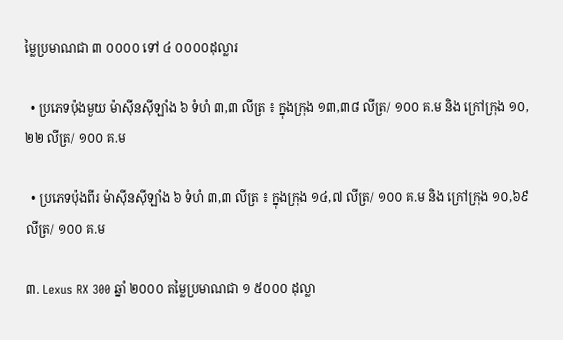ម្លៃប្រមាណជា ៣ ០០០០ ទៅ ៤ ០០០០ដុល្លារ

  • ប្រភេទប៉ុងមួយ ម៉ាស៊ីនស៊ីឡាំង ៦ ទំហំ ៣,៣ លីត្រ ៖ ក្នុងក្រុង ១៣,៣៨ លីត្រ/ ១០០ គ.ម និង ក្រៅក្រុង ១០,២២ លីត្រ/ ១០០ គ.ម

  • ប្រភេទប៉ុងពីរ ម៉ាស៊ីនស៊ីឡាំង ៦ ទំហំ ៣,៣ លីត្រ ៖ ក្នុងក្រុង ១៤,៧ លីត្រ/ ១០០ គ.ម និង ក្រៅក្រុង ១០,៦៩ លីត្រ/ ១០០ គ.ម

៣. Lexus RX 300 ឆ្នាំ ២០០០ តម្លៃប្រមាណជា ១ ៥០០០ ដុល្លា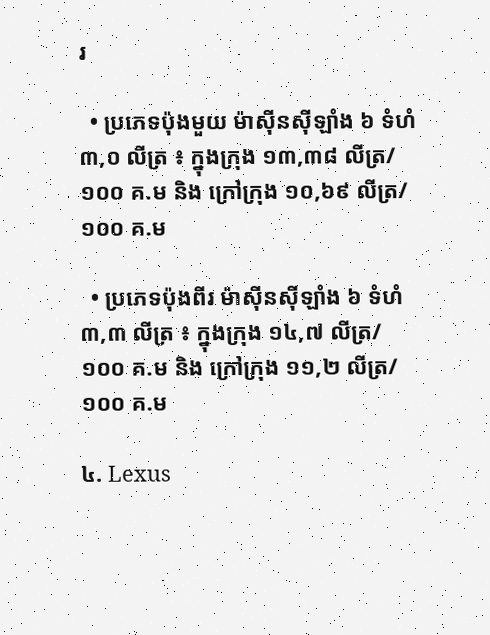រ

  • ប្រភេទប៉ុងមួយ ម៉ាស៊ីនស៊ីឡាំង ៦ ទំហំ ៣,០ លីត្រ ៖ ក្នុងក្រុង ១៣,៣៨ លីត្រ/ ១០០ គ.ម និង ក្រៅក្រុង ១០,៦៩ លីត្រ/ ១០០ គ.ម

  • ប្រភេទប៉ុងពីរ ម៉ាស៊ីនស៊ីឡាំង ៦ ទំហំ ៣,៣ លីត្រ ៖ ក្នុងក្រុង ១៤,៧ លីត្រ/ ១០០ គ.ម និង ក្រៅក្រុង ១១,២ លីត្រ/ ១០០ គ.ម

៤. Lexus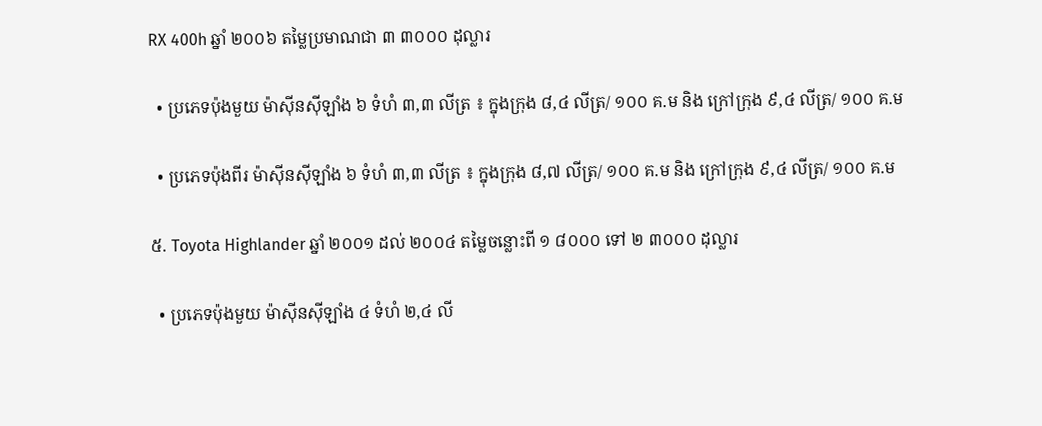RX 400h ឆ្នាំ ២០០៦ តម្លៃប្រមាណជា ៣ ៣០០០ ដុល្លារ

  • ប្រភេទប៉ុងមួយ ម៉ាស៊ីនស៊ីឡាំង ៦ ទំហំ ៣,៣ លីត្រ ៖ ក្នុងក្រុង ៨,៤ លីត្រ/ ១០០ គ.ម និង ក្រៅក្រុង ៩,៤ លីត្រ/ ១០០ គ.ម

  • ប្រភេទប៉ុងពីរ ម៉ាស៊ីនស៊ីឡាំង ៦ ទំហំ ៣,៣ លីត្រ ៖ ក្នុងក្រុង ៨,៧ លីត្រ/ ១០០ គ.ម និង ក្រៅក្រុង ៩,៤ លីត្រ/ ១០០ គ.ម

៥. Toyota Highlander ឆ្នាំ ២០០១ ដល់ ២០០៤ តម្លៃចន្លោះពី ១ ៨០០០ ទៅ ២ ៣០០០ ដុល្លារ

  • ប្រភេទប៉ុងមួយ ម៉ាស៊ីនស៊ីឡាំង ៤ ទំហំ ២,៤ លី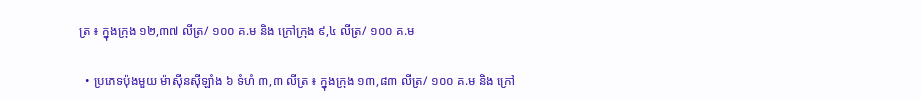ត្រ ៖ ក្នុងក្រុង ១២,៣៧ លីត្រ/ ១០០ គ.ម និង ក្រៅក្រុង ៩,៤ លីត្រ/ ១០០ គ.ម

  • ប្រភេទប៉ុងមួយ ម៉ាស៊ីនស៊ីឡាំង ៦ ទំហំ ៣,៣ លីត្រ ៖ ក្នុងក្រុង ១៣,៨៣ លីត្រ/ ១០០ គ.ម និង ក្រៅ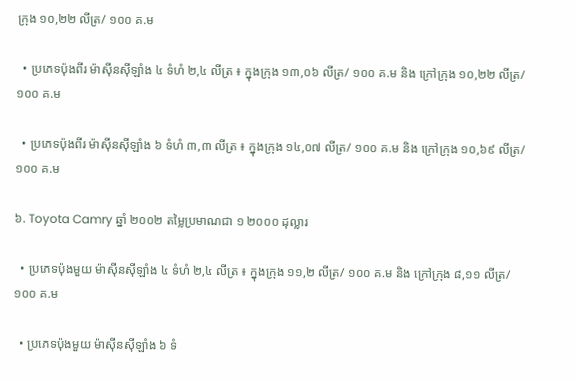ក្រុង ១០,២២ លីត្រ/ ១០០ គ.ម

  • ប្រភេទប៉ុងពីរ ម៉ាស៊ីនស៊ីឡាំង ៤ ទំហំ ២,៤ លីត្រ ៖ ក្នុងក្រុង ១៣,០៦ លីត្រ/ ១០០ គ.ម និង ក្រៅក្រុង ១០,២២ លីត្រ/ ១០០ គ.ម

  • ប្រភេទប៉ុងពីរ ម៉ាស៊ីនស៊ីឡាំង ៦ ទំហំ ៣,៣ លីត្រ ៖ ក្នុងក្រុង ១៤,០៧ លីត្រ/ ១០០ គ.ម និង ក្រៅក្រុង ១០,៦៩ លីត្រ/ ១០០ គ.ម

៦. Toyota Camry ឆ្នាំ ២០០២ តម្លៃប្រមាណជា ១ ២០០០ ដុល្លារ

  • ប្រភេទប៉ុងមួយ ម៉ាស៊ីនស៊ីឡាំង ៤ ទំហំ ២,៤ លីត្រ ៖ ក្នុងក្រុង ១១,២ លីត្រ/ ១០០ គ.ម និង ក្រៅក្រុង ៨,១១ លីត្រ/ ១០០ គ.ម

  • ប្រភេទប៉ុងមួយ ម៉ាស៊ីនស៊ីឡាំង ៦ ទំ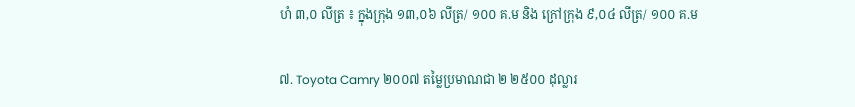ហំ ៣,០ លីត្រ ៖ ក្នុងក្រុង ១៣,០៦ លីត្រ/ ១០០ គ.ម និង ក្រៅក្រុង ៩,០៤ លីត្រ/ ១០០ គ.ម

៧. Toyota Camry ២០០៧ តម្លៃប្រមាណជា ២ ២៥០០ ដុល្លារ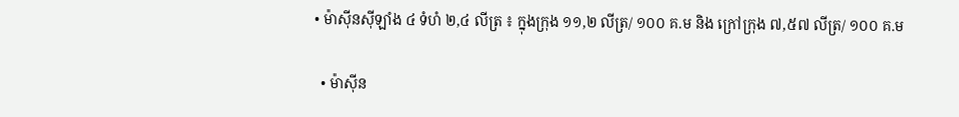• ម៉ាស៊ីនស៊ីឡាំង ៤ ទំហំ ២,៤ លីត្រ ៖ ក្នុងក្រុង ១១,២ លីត្រ/ ១០០ គ.ម និង ក្រៅក្រុង ៧,៥៧ លីត្រ/ ១០០ គ.ម

  • ម៉ាស៊ីន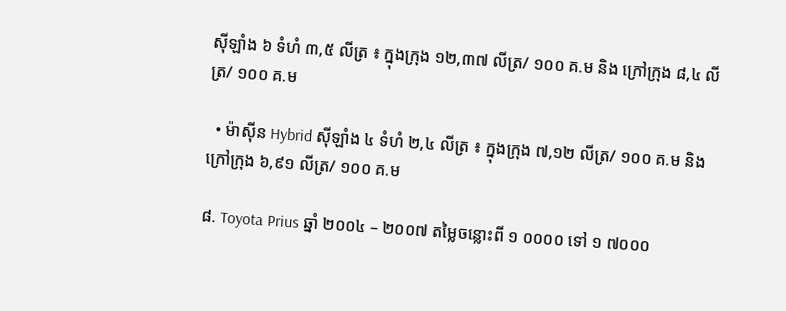ស៊ីឡាំង ៦ ទំហំ ៣,៥ លីត្រ ៖ ក្នុងក្រុង ១២,៣៧ លីត្រ/ ១០០ គ.ម និង ក្រៅក្រុង ៨,៤ លីត្រ/ ១០០ គ.ម

  • ម៉ាស៊ីន Hybrid ស៊ីឡាំង ៤ ទំហំ ២,៤ លីត្រ ៖ ក្នុងក្រុង ៧,១២ លីត្រ/ ១០០ គ.ម និង ក្រៅក្រុង ៦,៩១ លីត្រ/ ១០០ គ.ម

៨. Toyota Prius ឆ្នាំ ២០០៤ – ២០០៧ តម្លៃចន្លោះពី ១ ០០០០ ទៅ ១ ៧០០០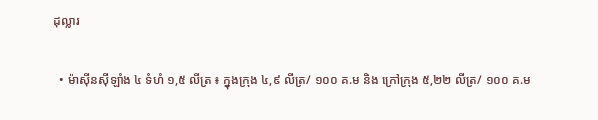ដុល្លារ

  • ម៉ាស៊ីនស៊ីឡាំង ៤ ទំហំ ១,៥ លីត្រ ៖ ក្នុងក្រុង ៤,៩ លីត្រ/ ១០០ គ.ម និង ក្រៅក្រុង ៥,២២ លីត្រ/ ១០០ គ.ម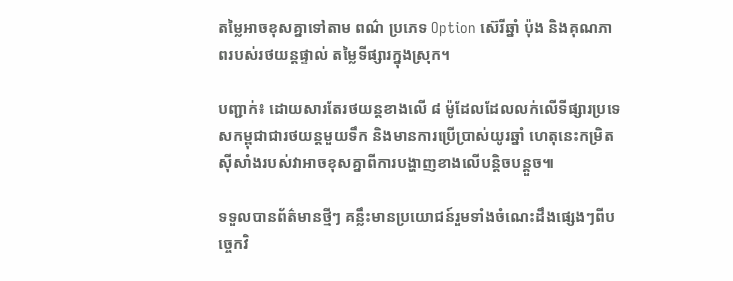តម្លៃអាចខុសគ្នាទៅតាម ពណ៌ ប្រភេទ Option ស៊េរីឆ្នាំ ប៉ុង និងគុណភាពរបស់រថយន្តផ្ទាល់ តម្លៃទីផ្សារក្នុងស្រុក។

បញ្ជាក់៖ ដោយសារតែរថយន្តខាងលើ ៨ ម៉ូដែលដែលលក់លើទីផ្សារប្រទេសកម្ពុជាជារថយន្តមួយទឹក និងមានការប្រើប្រាស់យូរឆ្នាំ ហេតុនេះកម្រិតស៊ីសាំងរបស់វាអាចខុសគ្នាពីការបង្ហាញខាងលើបន្តិចបន្តួច៕

ទទួលបានព័ត៌មានថ្មីៗ គន្លឹះមានប្រយោជន៍រួមទាំងចំណេះដឹងផ្សេងៗពីបច្ចេកវិ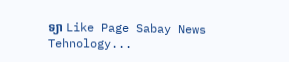ទ្យា Like Page Sabay News Tehnology...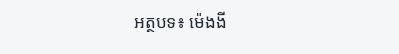អត្ថបទ៖ ម៉េងងី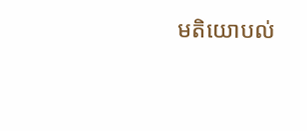មតិយោបល់